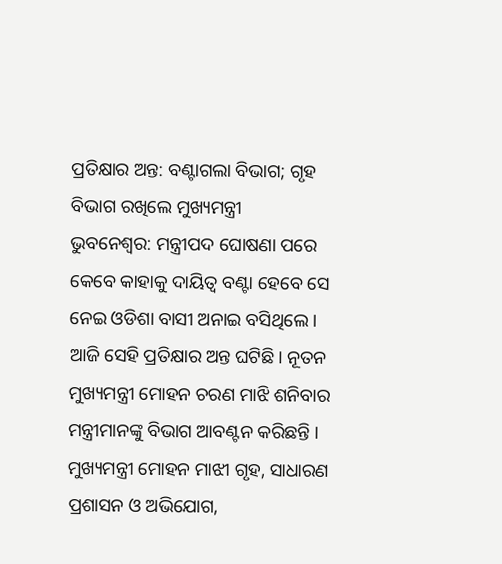ପ୍ରତିକ୍ଷାର ଅନ୍ତ: ବଣ୍ଟାଗଲା ବିଭାଗ; ଗୃହ ବିଭାଗ ରଖିଲେ ମୁଖ୍ୟମନ୍ତ୍ରୀ
ଭୁବନେଶ୍ୱର: ମନ୍ତ୍ରୀପଦ ଘୋଷଣା ପରେ କେବେ କାହାକୁ ଦାୟିତ୍ୱ ବଣ୍ଟା ହେବେ ସେ ନେଇ ଓଡିଶା ବାସୀ ଅନାଇ ବସିଥିଲେ। ଆଜି ସେହି ପ୍ରତିକ୍ଷାର ଅନ୍ତ ଘଟିଛି। ନୂତନ ମୁଖ୍ୟମନ୍ତ୍ରୀ ମୋହନ ଚରଣ ମାଝି ଶନିବାର ମନ୍ତ୍ରୀମାନଙ୍କୁ ବିଭାଗ ଆବଣ୍ଟନ କରିଛନ୍ତି । ମୁଖ୍ୟମନ୍ତ୍ରୀ ମୋହନ ମାଝୀ ଗୃହ, ସାଧାରଣ ପ୍ରଶାସନ ଓ ଅଭିଯୋଗ,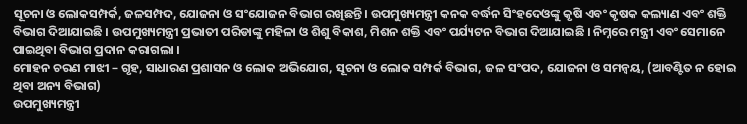ସୂଚନା ଓ ଲୋକସମ୍ପର୍କ, ଜଳସମ୍ପଦ, ଯୋଜନା ଓ ସଂଯୋଜନ ବିଭାଗ ରଖିଛନ୍ତି । ଉପମୁଖ୍ୟମନ୍ତ୍ରୀ କନକ ବର୍ଦ୍ଧନ ସିଂହଦେଓଙ୍କୁ କୃଷି ଏବଂ କୃଷକ କଲ୍ୟାଣ ଏବଂ ଶକ୍ତି ବିଭାଗ ଦିଆଯାଇଛି । ଉପମୁଖ୍ୟମନ୍ତ୍ରୀ ପ୍ରଭାତୀ ପରିଡାଙ୍କୁ ମହିଳା ଓ ଶିଶୁ ବିକାଶ, ମିଶନ ଶକ୍ତି ଏବଂ ପର୍ଯ୍ୟଟନ ବିଭାଗ ଦିଆଯାଇଛି । ନିମ୍ନରେ ମନ୍ତ୍ରୀ ଏବଂ ସେମାନେ ପାଇଥିବା ବିଭାଗ ପ୍ରଦାନ କରାଗଲା ।
ମୋହନ ଚରଣ ମାଝୀ – ଗୃହ, ସାଧାରଣ ପ୍ରଶାସନ ଓ ଲୋକ ଅଭିଯୋଗ, ସୂଚନା ଓ ଲୋକ ସମ୍ପର୍କ ବିଭାଗ, ଜଳ ସଂପଦ, ଯୋଜନା ଓ ସମନ୍ୱୟ, (ଆବଣ୍ଟିତ ନ ହୋଇ ଥିବା ଅନ୍ୟ ବିଭାଗ)
ଉପମୁଖ୍ୟମନ୍ତ୍ରୀ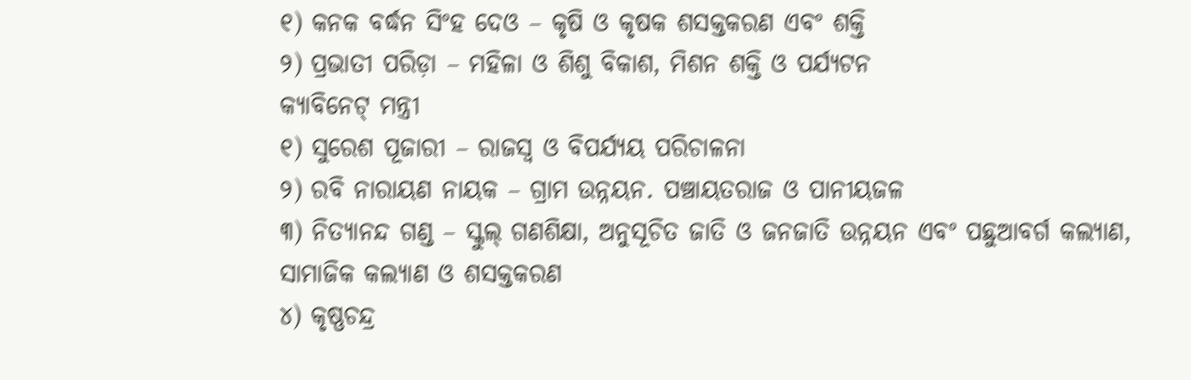୧) କନକ ବର୍ଦ୍ଧନ ସିଂହ ଦେଓ – କୃଷି ଓ କୃଷକ ଶସକ୍ତକରଣ ଏବଂ ଶକ୍ତି
୨) ପ୍ରଭାତୀ ପରିଡ଼ା – ମହିଳା ଓ ଶିଶୁ ବିକାଶ, ମିଶନ ଶକ୍ତି ଓ ପର୍ଯ୍ୟଟନ
କ୍ୟାବିନେଟ୍ ମନ୍ତ୍ରୀ
୧) ସୁରେଶ ପୂଜାରୀ – ରାଜସ୍ୱ ଓ ବିପର୍ଯ୍ୟୟ ପରିଚାଳନା
୨) ରବି ନାରାୟଣ ନାୟକ – ଗ୍ରାମ ଉନ୍ନୟନ. ପଞ୍ଚାୟତରାଜ ଓ ପାନୀୟଜଳ
୩) ନିତ୍ୟାନନ୍ଦ ଗଣ୍ଡ – ସ୍କୁଲ୍ ଗଣଶିକ୍ଷା, ଅନୁସୂଚିତ ଜାତି ଓ ଜନଜାତି ଉନ୍ନୟନ ଏବଂ ପଛୁଆବର୍ଗ କଲ୍ୟାଣ, ସାମାଜିକ କଲ୍ୟାଣ ଓ ଶସକ୍ତକରଣ
୪) କୃଷ୍ଣଚନ୍ଦ୍ର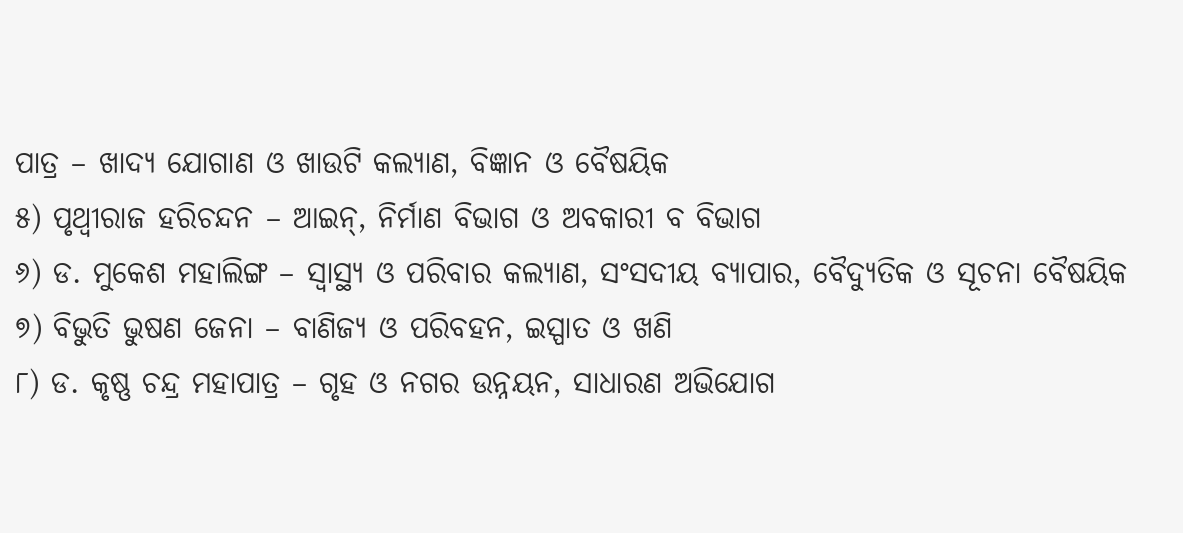ପାତ୍ର – ଖାଦ୍ୟ ଯୋଗାଣ ଓ ଖାଉଟି କଲ୍ୟାଣ, ବିଜ୍ଞାନ ଓ ବୈଷୟିକ
୫) ପୃଥ୍ୱୀରାଜ ହରିଚନ୍ଦନ – ଆଇନ୍, ନିର୍ମାଣ ବିଭାଗ ଓ ଅବକାରୀ ବ ବିଭାଗ
୬) ଡ. ମୁକେଶ ମହାଲିଙ୍ଗ – ସ୍ୱାସ୍ଥ୍ୟ ଓ ପରିବାର କଲ୍ୟାଣ, ସଂସଦୀୟ ବ୍ୟାପାର, ବୈଦ୍ୟୁତିକ ଓ ସୂଚନା ବୈଷୟିକ
୭) ବିଭୁତି ଭୁଷଣ ଜେନା – ବାଣିଜ୍ୟ ଓ ପରିବହନ, ଇସ୍ପାତ ଓ ଖଣି
୮) ଡ. କୃଷ୍ଣ ଚନ୍ଦ୍ର ମହାପାତ୍ର – ଗୃହ ଓ ନଗର ଉନ୍ନୟନ, ସାଧାରଣ ଅଭିଯୋଗ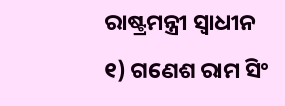ରାଷ୍ଟ୍ରମନ୍ତ୍ରୀ ସ୍ୱାଧୀନ
୧) ଗଣେଶ ରାମ ସିଂ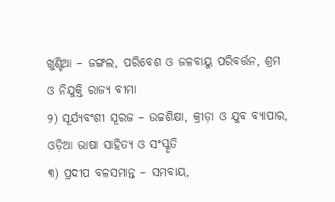ଖୁଣ୍ଟିଆ – ଜଙ୍ଗଲ, ପରିବେଶ ଓ ଜଳବାୟୁ ପରିବର୍ତ୍ତନ, ଶ୍ରମ ଓ ନିଯୁକ୍ତି ରାଜ୍ୟ ବୀମା
୨) ସୂର୍ଯ୍ୟବଂଶୀ ସୂରଜ – ଉଚ୍ଚଶିକ୍ଷା, କ୍ରୀଡ଼ା ଓ ଯୁବ ବ୍ୟାପାର, ଓଡ଼ିଆ ଭାଷା ସାହିତ୍ୟ ଓ ସଂସ୍କୃତି
୩) ପ୍ରଦୀପ ବଳସମାନ୍ତ – ସମବାୟ,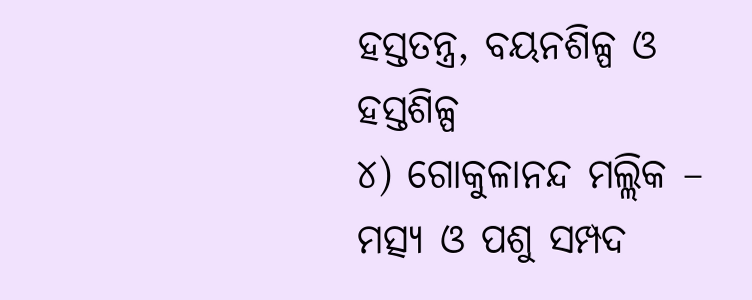ହସ୍ତତନ୍ତ୍ର, ବୟନଶିଳ୍ପ ଓ ହସ୍ତଶିଳ୍ପ
୪) ଗୋକୁଳାନନ୍ଦ ମଲ୍ଲିକ – ମତ୍ସ୍ୟ ଓ ପଶୁ ସମ୍ପଦ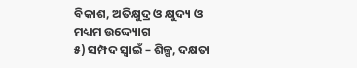ବିକାଶ, ଅତିକ୍ଷୁଦ୍ର ଓ କ୍ଷୁଦ୍ୟ ଓ ମଧ୍ୟମ ଉଦ୍ଦ୍ୟୋଗ
୫) ସମ୍ପଦ ସ୍ୱାଇଁ – ଶିଳ୍ପ, ଦକ୍ଷତା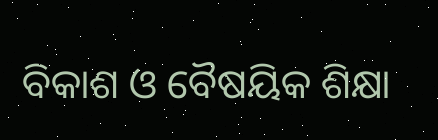ବିକାଶ ଓ ବୈଷୟିକ ଶିକ୍ଷା